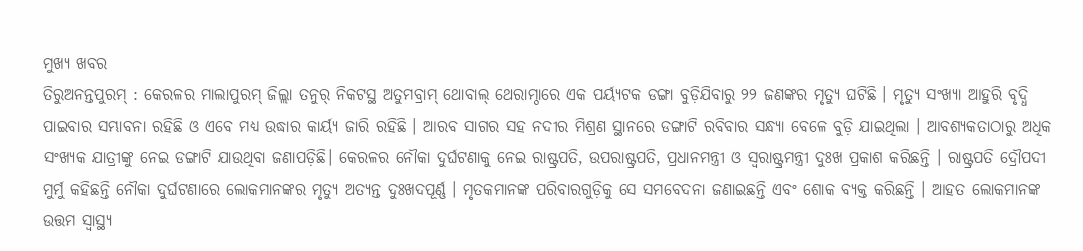ମୁଖ୍ୟ ଖବର
ତିରୁଅନନ୍ତପୁରମ୍ : କେରଳର ମାଲାପୁରମ୍ ଜିଲ୍ଲା ତନୁର୍ ନିକଟସ୍ଥ ଅତୁମବ୍ରାମ୍ ଥୋବାଲ୍ ଥେରାମ୍ଠାରେ ଏକ ପର୍ୟ୍ୟଟକ ଡଙ୍ଗା ବୁଡ଼ିଯିବାରୁ ୨୨ ଜଣଙ୍କର ମୃତ୍ୟୁ ଘଟିଛି । ମୃତ୍ୟୁ ସଂଖ୍ୟା ଆହୁରି ବୃଦ୍ଧି ପାଇବାର ସମ୍ଭାବନା ରହିଛି ଓ ଏବେ ମଧ୍ୟ ଉଦ୍ଧାର କାର୍ୟ୍ୟ ଜାରି ରହିଛି । ଆରବ ସାଗର ସହ ନଦୀର ମିଶ୍ରଣ ସ୍ଥାନରେ ଡଙ୍ଗାଟି ରବିବାର ସନ୍ଧ୍ୟା ବେଳେ ବୁଡ଼ି ଯାଇଥିଲା । ଆବଶ୍ୟକତାଠାରୁ ଅଧିକ ସଂଖ୍ୟକ ଯାତ୍ରୀଙ୍କୁ ନେଇ ଡଙ୍ଗାଟି ଯାଉଥିବା ଜଣାପଡ଼ିଛି। କେରଳର ନୌକା ଦୁର୍ଘଟଣାକୁ ନେଇ ରାଷ୍ଟ୍ରପତି, ଉପରାଷ୍ଟ୍ରପତି, ପ୍ରଧାନମନ୍ତ୍ରୀ ଓ ସ୍ୱରାଷ୍ଟ୍ରମନ୍ତ୍ରୀ ଦୁଃଖ ପ୍ରକାଶ କରିଛନ୍ତି । ରାଷ୍ଟ୍ରପତି ଦ୍ରୌପଦୀ ମୁର୍ମୁ କହିଛନ୍ତି ନୌକା ଦୁର୍ଘଟଣାରେ ଲୋକମାନଙ୍କର ମୃତ୍ୟୁ ଅତ୍ୟନ୍ତ ଦୁଃଖଦପୂର୍ଣ୍ଣ । ମୃତକମାନଙ୍କ ପରିବାରଗୁଡ଼ିକୁ ସେ ସମବେଦନା ଜଣାଇଛନ୍ତି ଏବଂ ଶୋକ ବ୍ୟକ୍ତ କରିଛନ୍ତି । ଆହତ ଲୋକମାନଙ୍କ ଉତ୍ତମ ସ୍ୱାସ୍ଥ୍ୟ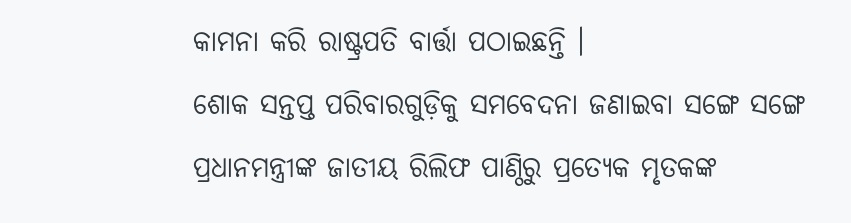କାମନା କରି ରାଷ୍ଟ୍ରପତି ବାର୍ତ୍ତା ପଠାଇଛନ୍ତି ।
ଶୋକ ସନ୍ତପ୍ତ ପରିବାରଗୁଡ଼ିକୁ ସମବେଦନା ଜଣାଇବା ସଙ୍ଗେ ସଙ୍ଗେ ପ୍ରଧାନମନ୍ତ୍ରୀଙ୍କ ଜାତୀୟ ରିଲିଫ ପାଣ୍ଠିରୁ ପ୍ରତ୍ୟେକ ମୃତକଙ୍କ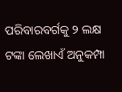ପରିବାରବର୍ଗକୁ ୨ ଲକ୍ଷ ଟଙ୍କା ଲେଖାଏଁ ଅନୁକମ୍ପା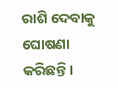ରାଶି ଦେବାକୁ ଘୋଷଣା କରିଛନ୍ତି।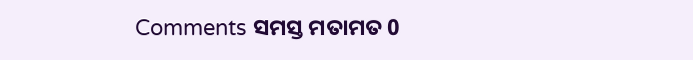Comments ସମସ୍ତ ମତାମତ 0